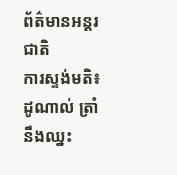ព័ត៌មានអន្ដរជាតិ
ការស្ទង់មតិ៖ ដូណាល់ ត្រាំ នឹងឈ្នះ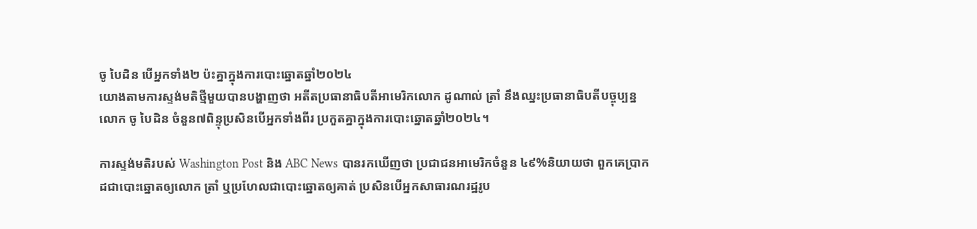ចូ បៃដិន បើអ្នកទាំង២ ប៉ះគ្នាក្នុងការបោះឆ្នោតឆ្នាំ២០២៤
យោងតាមការស្ទង់មតិថ្មីមួយបានបង្ហាញថា អតីតប្រធានាធិបតីអាមេរិកលោក ដូណាល់ ត្រាំ នឹងឈ្នះប្រធានាធិបតីបច្ចុប្បន្នលោក ចូ បៃដិន ចំនួន៧ពិន្ទុប្រសិនបើអ្នកទាំងពីរ ប្រកួតគ្នាក្នុងការបោះឆ្នោតឆ្នាំ២០២៤។

ការស្ទង់មតិរបស់ Washington Post និង ABC News បានរកឃើញថា ប្រជាជនអាមេរិកចំនួន ៤៩%និយាយថា ពួកគេប្រាកដជាបោះឆ្នោតឲ្យលោក ត្រាំ ឬប្រហែលជាបោះឆ្នោតឲ្យគាត់ ប្រសិនបើអ្នកសាធារណរដ្ឋរូប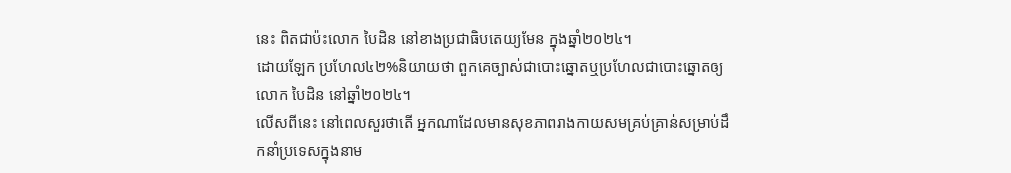នេះ ពិតជាប៉ះលោក បៃដិន នៅខាងប្រជាធិបតេយ្យមែន ក្នុងឆ្នាំ២០២៤។
ដោយឡែក ប្រហែល៤២%និយាយថា ពួកគេច្បាស់ជាបោះឆ្នោតឬប្រហែលជាបោះឆ្នោតឲ្យលោក បៃដិន នៅឆ្នាំ២០២៤។
លើសពីនេះ នៅពេលសួរថាតើ អ្នកណាដែលមានសុខភាពរាងកាយសមគ្រប់គ្រាន់សម្រាប់ដឹកនាំប្រទេសក្នុងនាម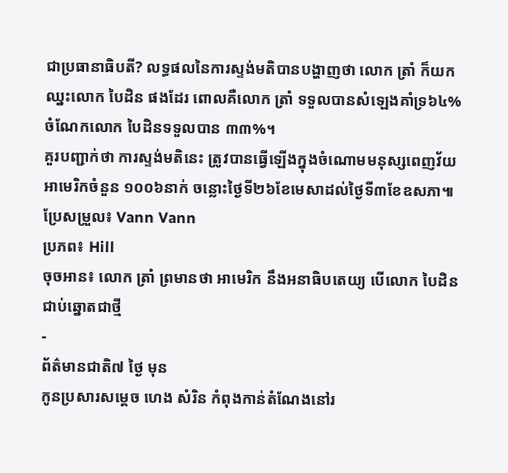ជាប្រធានាធិបតី? លទ្ធផលនៃការស្ទង់មតិបានបង្ហាញថា លោក ត្រាំ ក៏យកឈ្នះលោក បៃដិន ផងដែរ ពោលគឺលោក ត្រាំ ទទួលបានសំឡេងគាំទ្រ៦៤% ចំណែកលោក បៃដិនទទួលបាន ៣៣%។
គួរបញ្ជាក់ថា ការស្ទង់មតិនេះ ត្រូវបានធ្វើឡើងក្នុងចំណោមមនុស្សពេញវ័យអាមេរិកចំនួន ១០០៦នាក់ ចន្លោះថ្ងៃទី២៦ខែមេសាដល់ថ្ងៃទី៣ខែឧសភា៕
ប្រែសម្រួល៖ Vann Vann
ប្រភព៖ Hill
ចុចអាន៖ លោក ត្រាំ ព្រមានថា អាមេរិក នឹងអនាធិបតេយ្យ បើលោក បៃដិន ជាប់ឆ្នោតជាថ្មី
-
ព័ត៌មានជាតិ៧ ថ្ងៃ មុន
កូនប្រសារសម្ដេច ហេង សំរិន កំពុងកាន់តំណែងនៅរ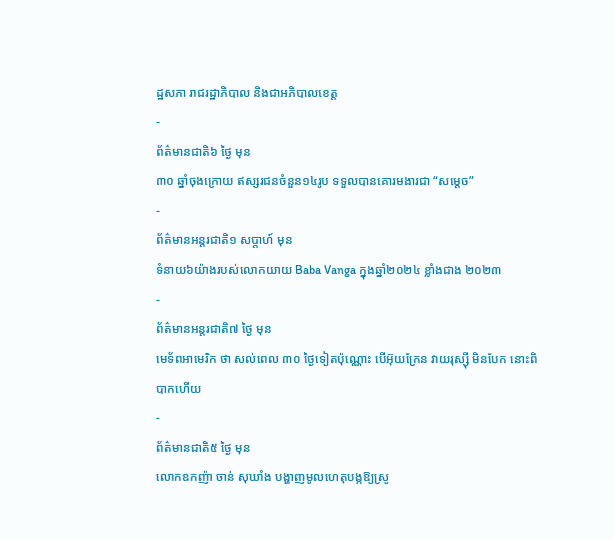ដ្ឋសភា រាជរដ្ឋាភិបាល និងជាអភិបាលខេត្ត
-
ព័ត៌មានជាតិ៦ ថ្ងៃ មុន
៣០ ឆ្នាំចុងក្រោយ ឥស្សរជនចំនួន១៤រូប ទទួលបានគោរមងារជា “សម្ដេច”
-
ព័ត៌មានអន្ដរជាតិ១ សប្តាហ៍ មុន
ទំនាយ៦យ៉ាងរបស់លោកយាយ Baba Vanga ក្នុងឆ្នាំ២០២៤ ខ្លាំងជាង ២០២៣
-
ព័ត៌មានអន្ដរជាតិ៧ ថ្ងៃ មុន
មេទ័ពអាមេរិក ថា សល់ពេល ៣០ ថ្ងៃទៀតប៉ុណ្ណោះ បើអ៊ុយក្រែន វាយរុស្ស៊ី មិនបែក នោះពិបាកហើយ
-
ព័ត៌មានជាតិ៥ ថ្ងៃ មុន
លោកឧកញ៉ា ចាន់ សុឃាំង បង្ហាញមូលហេតុបង្កឱ្យស្រូ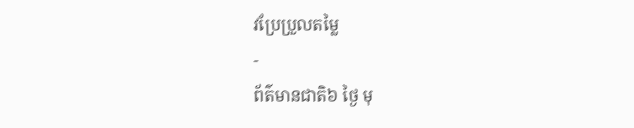វប្រែប្រួលតម្លៃ
-
ព័ត៌មានជាតិ៦ ថ្ងៃ មុ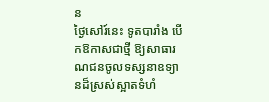ន
ថ្ងៃសៅរ៍នេះ ទូតបារាំង បើកឱកាសជាថ្មី ឱ្យសាធារណជនចូលទស្សនាឧទ្យានដ៏ស្រស់ស្អាតទំហំ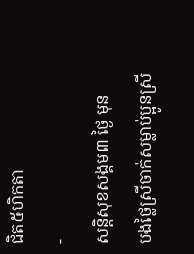ជិត៥ហិកតា
-
សន្តិសុខសង្គម៣ ថ្ងៃ មុន
បងថ្លៃស្រីចាក់សម្លាប់ប្អូនស្រី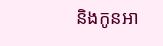និងកូនអា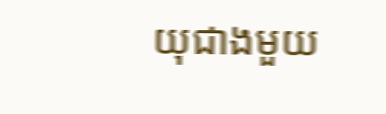យុជាងមួយ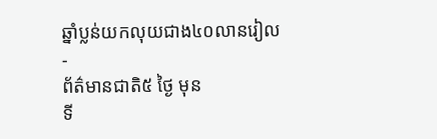ឆ្នាំប្លន់យកលុយជាង៤០លានរៀល
-
ព័ត៌មានជាតិ៥ ថ្ងៃ មុន
ទី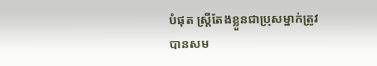បំផុត ស្រ្តីតែងខ្លួនជាប្រុសម្នាក់ត្រូវបានសម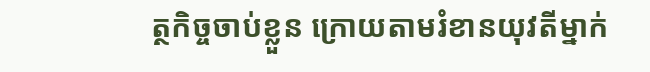ត្ថកិច្ចចាប់ខ្លួន ក្រោយតាមរំខានយុវតីម្នាក់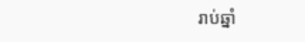រាប់ឆ្នាំ